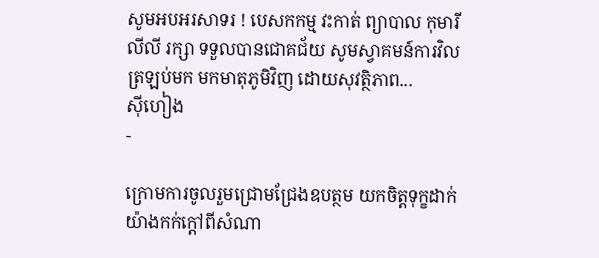សូមអបអរសាទរ ! បេសកកម្ម វះកាត់ ព្យាបាល កុមារី លីលី រក្សា ទទួលបានជោគជ័យ សូមស្វាគមន៍ការវិលត្រឡប់មក មកមាតុភូមិវិញ ដោយសុវត្ថិភាព...
ស៊ីហៀង
-

ក្រោមការចូលរួមជ្រោមជ្រែងឧបត្ថម យកចិត្តទុក្ខដាក់ យ៉ាងកក់ក្តៅពីសំណា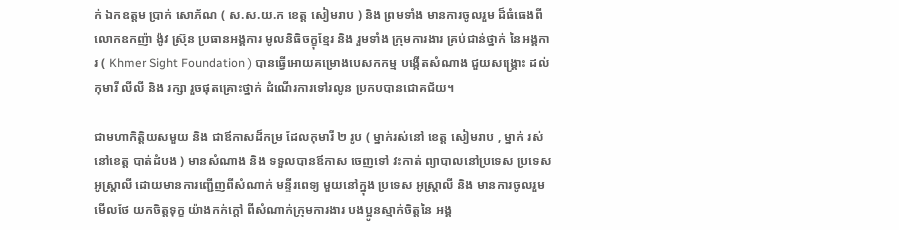ក់ ឯកឧត្តម ប្រាក់ សោភ័ណ ( ស.ស.យ.ក ខេត្ត សៀមរាប ) និង ព្រមទាំង មានការចូលរួម ដ៏ធំធេងពីលោកឧកញ៉ា ង៉ូវ ស្រ៊ុន ប្រធានអង្គការ មូលនិធិចក្ខុខ្មែរ និង រួមទាំង ក្រុមការងារ គ្រប់ជាន់ថ្នាក់ នៃអង្គការ ( Khmer Sight Foundation ) បានធ្វើអោយគម្រោងបេសកកម្ម បង្កើតសំណាង ជួយសង្គ្រោះ ដល់ កុមារី លីលី និង រក្សា រួចផុតគ្រោះថ្នាក់ ដំណើរការទៅរលូន ប្រកបបានជោគជ័យ។

ជាមហាកិត្តិយសមួយ និង ជាឪកាសដ៏កម្រ ដែលកុមារី ២ រូប ( ម្នាក់រស់នៅ ខេត្ត សៀមរាប , ម្នាក់ រស់នៅខេត្ត បាត់ដំបង ) មានសំណាង និង ទទួលបានឪកាស ចេញទៅ វះកាត់ ព្យាបាលនៅប្រទេស ប្រទេស អូស្រ្តាលី ដោយមានការញ្ជើញពីសំណាក់ មន្ទីរពេទ្យ មួយនៅក្នុង ប្រទេស អូស្រ្តាលី និង មានការចូលរួមមើលថែ យកចិត្តទុក្ខ យ៉ាងកក់ក្តៅ ពីសំណាក់ក្រុមការងារ បងប្អូនស្មាក់ចិត្តនៃ អង្គ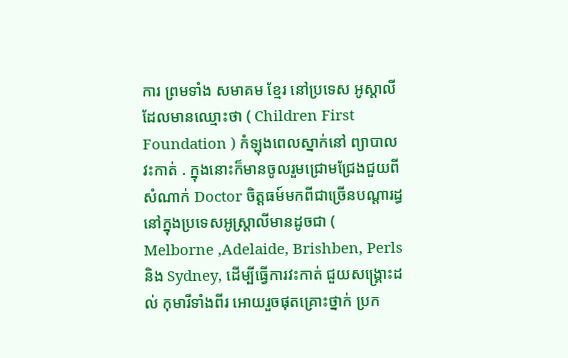ការ ព្រមទាំង សមាគម ខ្មែរ នៅប្រទេស អូស្តាលី ដែលមានឈ្មោះថា ( Children First Foundation ) កំឡុងពេលស្នាក់នៅ ព្យាបាល វះកាត់ . ក្នុងនោះក៏មានចូលរួមជ្រោមជ្រែងជួយពីសំណាក់ Doctor ចិត្តធម៍មកពីជាច្រើនបណ្តារដ្ធ នៅក្នុងប្រទេសអូស្រ្តាលីមានដូចជា ( Melborne ,Adelaide, Brishben, Perls និង Sydney, ដើម្បីធ្វើការវះកាត់ ជួយសង្គ្រោះដល់ កុមារីទាំងពីរ អោយរួចផុតគ្រោះថ្នាក់ ប្រក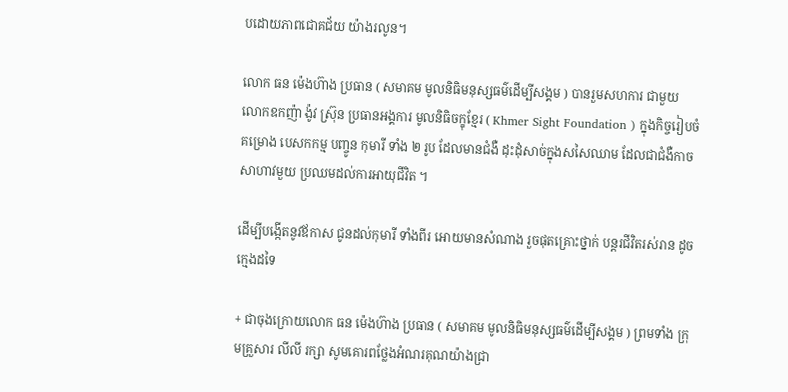បដោយភាពជោគជ័យ យ៉ាងរលូន។

លោក ធន ម៉េងហ៊ាង ប្រធាន ( សមាគម មូលនិធិមនុស្សធម៌ដើម្បីសង្គម ) បានរួមសហការ ជាមួយ លោកឧកញ៉ា ង៉ូវ ស្រ៊ុន ប្រធានអង្គការ មូលនិធិចក្ខុខ្មែរ ( Khmer Sight Foundation ) ក្នុងកិច្ចរៀបចំគម្រោង បេសកកម្ម បញ្ចូន កុមារី ទាំង ២ រូប ដែលមានជំងឺ ដុះដុំសាច់ក្នុងសសៃឈាម ដែលជាជំងឺកាចសាហាវមួយ ប្រឈមដល់ការអាយុជីវិត ។

ដើម្បីបង្កើតនូវឪកាស ជូនដល់កុមារី ទាំងពីរ អោយមានសំណាង រួចផុតគ្រោះថ្នាក់ បន្តរជីវិតរស់រាន ដូចក្មេងដទៃ

+ ជាចុងក្រោយលោក ធន ម៉េងហ៊ាង ប្រធាន ( សមាគម មូលនិធិមនុស្សធម៌ដើម្បីសង្គម ) ព្រមទាំង ក្រុមគ្រួសារ លីលី រក្សា សូមគោរពថ្លែងអំណរគុណយ៉ាងជ្រា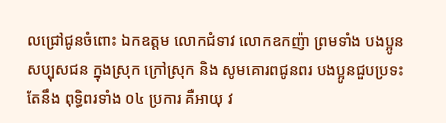លជ្រៅជូនចំពោះ ឯកឧត្តម លោកជំទាវ លោកឧកញ៉ា ព្រមទាំង បងប្អូនសប្បុសជន ក្នុងស្រុក ក្រៅស្រុក និង សូមគោរពជូនពរ បងប្អូនជួបប្រទះតែនឹង ពុទ្ធិពរទាំង ០៤ ប្រការ គឺអាយុ វ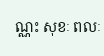ណ្ណះ សុខៈ ពលៈ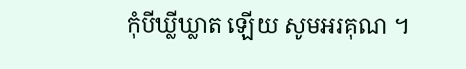កុំបីឃ្លីឃ្លាត ឡើយ សូមអរគុណ ។